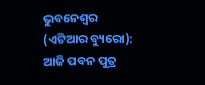ଭୁବନେଶ୍ୱର (ଏଟିଆର ବ୍ୟୁରୋ): ଆଜି ପବନ ପୁତ୍ର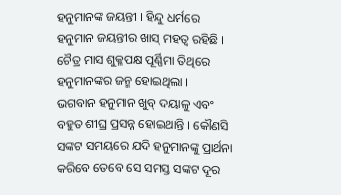ହନୁମାନଙ୍କ ଜୟନ୍ତୀ । ହିନ୍ଦୁ ଧର୍ମରେ ହନୁମାନ ଜୟନ୍ତୀର ଖାସ୍ ମହତ୍ୱ ରହିଛି । ଚୈତ୍ର ମାସ ଶୁକ୍ଳପକ୍ଷ ପୂର୍ଣ୍ଣିମା ତିଥିରେ ହନୁମାନଙ୍କର ଜନ୍ମ ହୋଇଥିଲା ।
ଭଗବାନ ହନୁମାନ ଖୁବ୍ ଦୟାଳୁ ଏବଂ ବହୁତ ଶୀଘ୍ର ପ୍ରସନ୍ନ ହୋଇଥାନ୍ତି । କୌଣସି ସଙ୍କଟ ସମୟରେ ଯଦି ହନୁମାନଙ୍କୁ ପ୍ରାର୍ଥନା କରିବେ ତେବେ ସେ ସମସ୍ତ ସଙ୍କଟ ଦୂର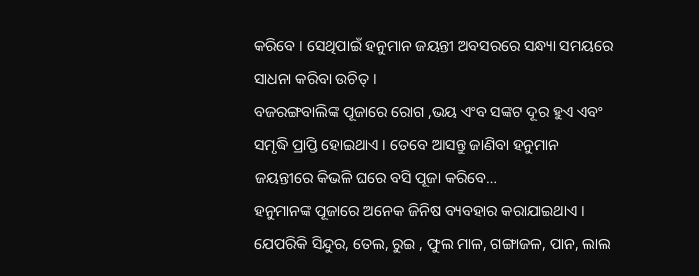କରିବେ । ସେଥିପାଇଁ ହନୁମାନ ଜୟନ୍ତୀ ଅବସରରେ ସନ୍ଧ୍ୟା ସମୟରେ ସାଧନା କରିବା ଉଚିତ୍ ।
ବଜରଙ୍ଗବାଲିଙ୍କ ପୂଜାରେ ରୋଗ ,ଭୟ ଏଂବ ସଙ୍କଟ ଦୂର ହୁଏ ଏବଂ ସମୃଦ୍ଧି ପ୍ରାପ୍ତି ହୋଇଥାଏ । ତେବେ ଆସନ୍ତୁ ଜାଣିବା ହନୁମାନ ଜୟନ୍ତୀରେ କିଭଳି ଘରେ ବସି ପୂଜା କରିବେ…
ହନୁମାନଙ୍କ ପୂଜାରେ ଅନେକ ଜିନିଷ ବ୍ୟବହାର କରାଯାଇଥାଏ । ଯେପରିକି ସିନ୍ଦୁର, ତେଲ, ରୁଇ , ଫୁଲ ମାଳ, ଗଙ୍ଗାଜଳ, ପାନ, ଲାଲ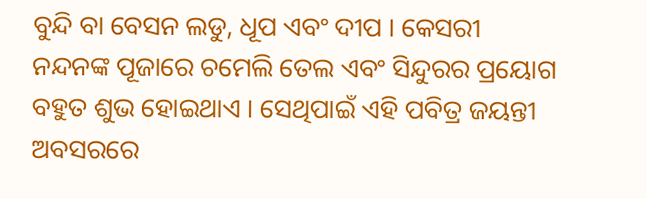ବୁନ୍ଦି ବା ବେସନ ଲଡୁ, ଧୂପ ଏବଂ ଦୀପ । କେସରୀ ନନ୍ଦନଙ୍କ ପୂଜାରେ ଚମେଲି ତେଲ ଏବଂ ସିନ୍ଦୁରର ପ୍ରୟୋଗ ବହୁତ ଶୁଭ ହୋଇଥାଏ । ସେଥିପାଇଁ ଏହି ପବିତ୍ର ଜୟନ୍ତୀ ଅବସରରେ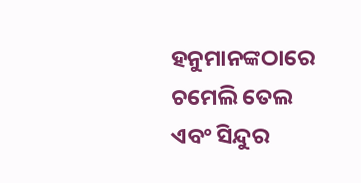ହନୁମାନଙ୍କଠାରେ ଚମେଲି ତେଲ ଏବଂ ସିନ୍ଦୁର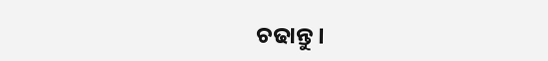ଚଢାନ୍ତୁ ।